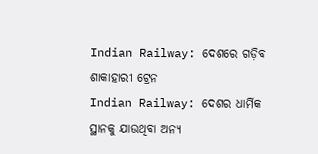Indian Railway: ଦେଶରେ ଗଡ଼ିବ ଶାକାହାରୀ ଟ୍ରେନ
Indian Railway: ଦେଶର ଧାର୍ମିକ ସ୍ଥାନକୁ ଯାଉଥିବା ଅନ୍ୟ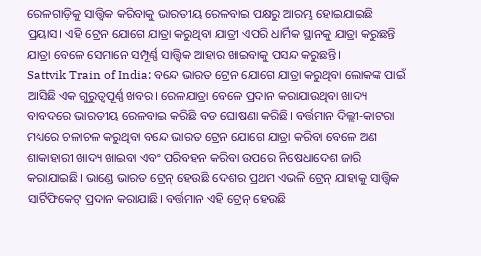ରେଳଗାଡ଼ିକୁ ସାତ୍ତ୍ୱିକ କରିବାକୁ ଭାରତୀୟ ରେଳବାଇ ପକ୍ଷରୁ ଆରମ୍ଭ ହୋଇଯାଇଛି ପ୍ରୟାସ। ଏହି ଟ୍ରେନ ଯୋଗେ ଯାତ୍ରା କରୁଥିବା ଯାତ୍ରୀ ଏପରି ଧାର୍ମିକ ସ୍ଥାନକୁ ଯାତ୍ରା କରୁଛନ୍ତି ଯାତ୍ରା ବେଳେ ସେମାନେ ସମ୍ପୂର୍ଣ୍ଣ ସାତ୍ତ୍ୱିକ ଆହାର ଖାଇବାକୁ ପସନ୍ଦ କରୁଛନ୍ତି।
Sattvik Train of India: ବନ୍ଦେ ଭାରତ ଟ୍ରେନ ଯୋଗେ ଯାତ୍ରା କରୁଥିବା ଲୋକଙ୍କ ପାଇଁ ଆସିଛି ଏକ ଗୁରୁତ୍ୱପୂର୍ଣ୍ଣ ଖବର। ରେଳଯାତ୍ରା ବେଳେ ପ୍ରଦାନ କରାଯାଉଥିବା ଖାଦ୍ୟ ବାବଦରେ ଭାରତୀୟ ରେଳବାଇ କରିଛି ବଡ ଘୋଷଣା କରିଛି। ବର୍ତ୍ତମାନ ଦିଲ୍ଲୀ-କାଟରା ମଧ୍ୟରେ ଚଳାଚଳ କରୁଥିବା ବନ୍ଦେ ଭାରତ ଟ୍ରେନ ଯୋଗେ ଯାତ୍ରା କରିବା ବେଳେ ଅଣ ଶାକାହାରୀ ଖାଦ୍ୟ ଖାଇବା ଏବଂ ପରିବହନ କରିବା ଉପରେ ନିଷେଧାଦେଶ ଜାରି କରାଯାଇଛି। ଭାଣ୍ଡେ ଭାରତ ଟ୍ରେନ୍ ହେଉଛି ଦେଶର ପ୍ରଥମ ଏଭଳି ଟ୍ରେନ୍ ଯାହାକୁ ସାତ୍ତ୍ୱିକ ସାର୍ଟିଫିକେଟ୍ ପ୍ରଦାନ କରାଯାଛି। ବର୍ତ୍ତମାନ ଏହି ଟ୍ରେନ୍ ହେଉଛି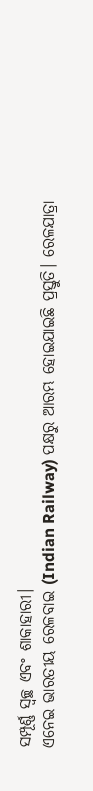ସମ୍ପୂର୍ଣ୍ଣ ସ୍ୱଚ୍ଛ ଏବଂ ଶାକାହାରୀ।
ଏନେଇ ଭାରତୀୟ ରେଳବାଇ (Indian Railway) ପକ୍ଷରୁ ଆରମ୍ଭ ହୋଇଯାଇଛି ପ୍ରସ୍ତୁତି। ରେଳଯାତ୍ରା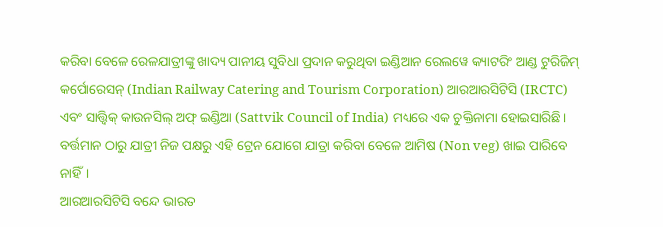କରିବା ବେଳେ ରେଳଯାତ୍ରୀଙ୍କୁ ଖାଦ୍ୟ ପାନୀୟ ସୁବିଧା ପ୍ରଦାନ କରୁଥିବା ଇଣ୍ଡିଆନ ରେଲୱେ କ୍ୟାଟରିଂ ଆଣ୍ଡ ଟୁରିଜିମ୍ କର୍ପୋରେସନ୍ (Indian Railway Catering and Tourism Corporation) ଆରଆରସିଟିସି (IRCTC) ଏବଂ ସାତ୍ତ୍ୱିକ୍ କାଉନସିଲ୍ ଅଫ୍ ଇଣ୍ଡିଆ (Sattvik Council of India) ମଧ୍ୟରେ ଏକ ଚୁକ୍ତିନାମା ହୋଇସାରିଛି। ବର୍ତ୍ତମାନ ଠାରୁ ଯାତ୍ରୀ ନିଜ ପକ୍ଷରୁ ଏହି ଟ୍ରେନ ଯୋଗେ ଯାତ୍ରା କରିବା ବେଳେ ଆମିଷ (Non veg) ଖାଇ ପାରିବେ ନାହିଁ।
ଆରଆରସିଟିସି ବନ୍ଦେ ଭାରତ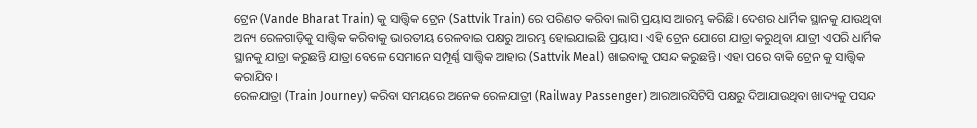ଟ୍ରେନ (Vande Bharat Train) କୁ ସାତ୍ତ୍ୱିକ ଟ୍ରେନ (Sattvik Train) ରେ ପରିଣତ କରିବା ଲାଗି ପ୍ରୟାସ ଆରମ୍ଭ କରିଛି। ଦେଶର ଧାର୍ମିକ ସ୍ଥାନକୁ ଯାଉଥିବା ଅନ୍ୟ ରେଳଗାଡ଼ିକୁ ସାତ୍ତ୍ୱିକ କରିବାକୁ ଭାରତୀୟ ରେଳବାଇ ପକ୍ଷରୁ ଆରମ୍ଭ ହୋଇଯାଇଛି ପ୍ରୟାସ। ଏହି ଟ୍ରେନ ଯୋଗେ ଯାତ୍ରା କରୁଥିବା ଯାତ୍ରୀ ଏପରି ଧାର୍ମିକ ସ୍ଥାନକୁ ଯାତ୍ରା କରୁଛନ୍ତି ଯାତ୍ରା ବେଳେ ସେମାନେ ସମ୍ପୂର୍ଣ୍ଣ ସାତ୍ତ୍ୱିକ ଆହାର (Sattvik Meal) ଖାଇବାକୁ ପସନ୍ଦ କରୁଛନ୍ତି। ଏହା ପରେ ବାକି ଟ୍ରେନ କୁ ସାତ୍ତ୍ୱିକ କରାଯିବ।
ରେଳଯାତ୍ରା (Train Journey) କରିବା ସମୟରେ ଅନେକ ରେଳଯାତ୍ରୀ (Railway Passenger) ଆରଆରସିଟିସି ପକ୍ଷରୁ ଦିଆଯାଉଥିବା ଖାଦ୍ୟକୁ ପସନ୍ଦ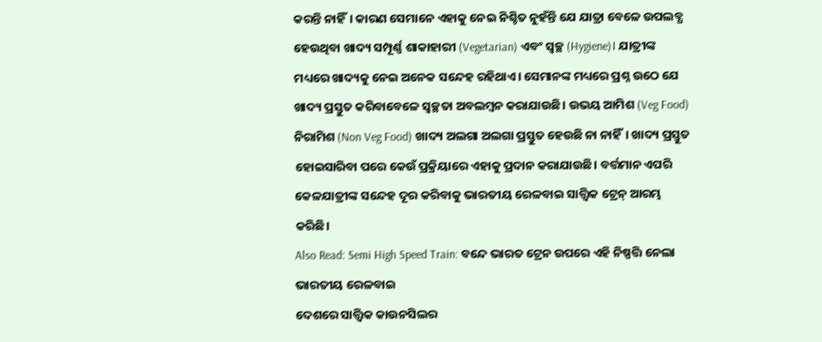କରନ୍ତି ନାହିଁ। କାରଣ ସେମାନେ ଏହାକୁ ନେଇ ନିଶ୍ଚିତ ନୁହଁନ୍ତି ଯେ ଯାତ୍ରା ବେଳେ ଉପଲବ୍ଧ ହେଉଥିବା ଖାଦ୍ୟ ସମ୍ପୂର୍ଣ୍ଣ ଶାକାହାରୀ (Vegetarian) ଏବଂ ସ୍ୱଚ୍ଛ (Hygiene)। ଯାତ୍ରୀଙ୍କ ମଧ୍ୟରେ ଖାଦ୍ୟକୁ ନେଇ ଅନେକ ସନ୍ଦେହ ରହିଥାଏ। ସେମାନଙ୍କ ମଧ୍ୟରେ ପ୍ରଶ୍ନ ଉଠେ ଯେ ଖାଦ୍ୟ ପ୍ରସ୍ତୁତ କରିବାବେଳେ ସ୍ୱଚ୍ଛତା ଅବଲମ୍ବନ କରାଯାଉଛି। ଉଭୟ ଆମିଶ (Veg Food) ନିରାମିଶ (Non Veg Food) ଖାଦ୍ୟ ଅଲଗା ଅଲଗା ପ୍ରସ୍ତୁତ ହେଉଛି ନା ନାହିଁ। ଖାଦ୍ୟ ପ୍ରସ୍ତୁତ ହୋଇସାରିବା ପରେ କେଉଁ ପ୍ରକ୍ରିୟାରେ ଏହାକୁ ପ୍ରଦାନ କରାଯାଉଛି। ବର୍ତ୍ତମାନ ଏପରି କେଳଯାତ୍ରୀଙ୍କ ସନ୍ଦେହ ଦୂର କରିବାକୁ ଭାରତୀୟ ରେଳବାଇ ସାତ୍ତ୍ୱିକ ଟ୍ରେନ୍ ଆରମ୍ଭ କରିଛି।
Also Read: Semi High Speed Train: ବନ୍ଦେ ଭାରତ ଟ୍ରେନ ଉପରେ ଏହି ନିଷ୍ପତ୍ତି ନେଲା ଭାରତୀୟ ରେଳବାଇ
ଦେଶରେ ସାତ୍ତ୍ୱିକ କାଉନସିଲର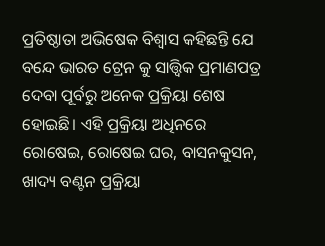ପ୍ରତିଷ୍ଠାତା ଅଭିଷେକ ବିଶ୍ୱାସ କହିଛନ୍ତି ଯେ ବନ୍ଦେ ଭାରତ ଟ୍ରେନ କୁ ସାତ୍ତ୍ୱିକ ପ୍ରମାଣପତ୍ର ଦେବା ପୂର୍ବରୁ ଅନେକ ପ୍ରକ୍ରିୟା ଶେଷ ହୋଇଛି। ଏହି ପ୍ରକ୍ରିୟା ଅଧିନରେ ରୋଷେଇ, ରୋଷେଇ ଘର, ବାସନକୁସନ, ଖାଦ୍ୟ ବଣ୍ଟନ ପ୍ରକ୍ରିୟା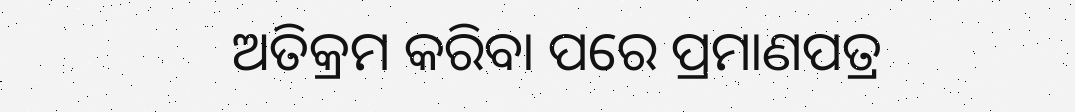ଅତିକ୍ରମ କରିବା ପରେ ପ୍ରମାଣପତ୍ର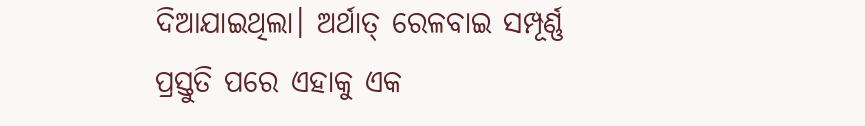ଦିଆଯାଇଥିଲା। ଅର୍ଥାତ୍ ରେଳବାଇ ସମ୍ପୂର୍ଣ୍ଣ ପ୍ରସ୍ତୁତି ପରେ ଏହାକୁ ଏକ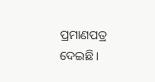ପ୍ରମାଣପତ୍ର ଦେଇଛି।